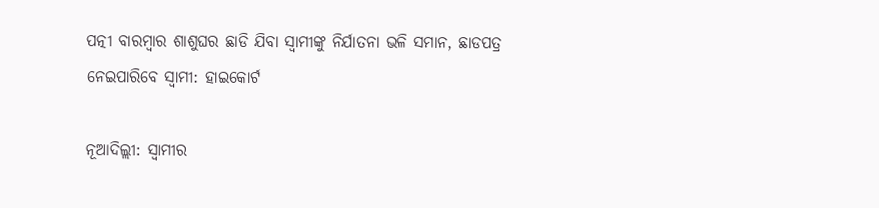ପତ୍ନୀ ବାରମ୍ବାର ଶାଶୁଘର ଛାଡି ଯିବା ସ୍ୱାମୀଙ୍କୁ ନିର୍ଯାତନା ଭଳି ସମାନ, ଛାଡପତ୍ର ନେଇପାରିବେ ସ୍ୱାମୀ: ହାଇକୋର୍ଟ

ନୂଆଦିଲ୍ଲୀ: ସ୍ୱାମୀର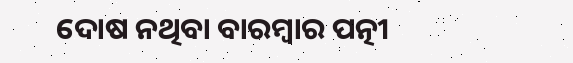ଦୋଷ ନଥିବା ବାରମ୍ବାର ପତ୍ନୀ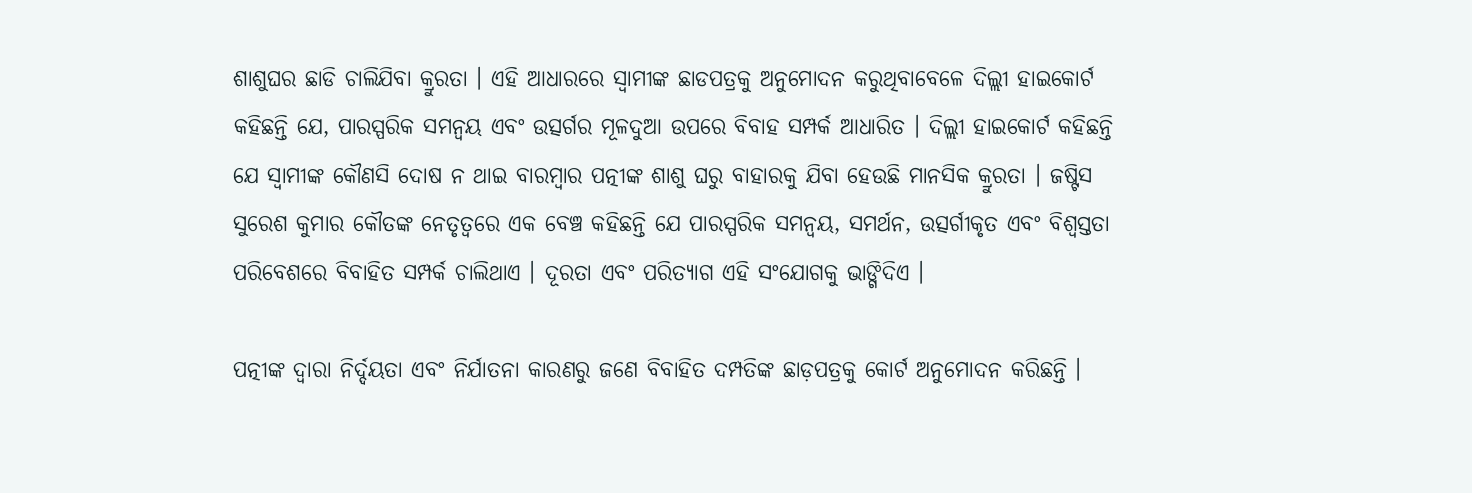ଶାଶୁଘର ଛାଡି ଚାଲିଯିବା କ୍ରୁରତା । ଏହି ଆଧାରରେ ସ୍ୱାମୀଙ୍କ ଛାଡପତ୍ରକୁ ଅନୁମୋଦନ କରୁଥିବାବେଳେ ଦିଲ୍ଲୀ ହାଇକୋର୍ଟ କହିଛନ୍ତି ଯେ, ପାରସ୍ପରିକ ସମନ୍ୱୟ ଏବଂ ଉତ୍ସର୍ଗର ମୂଳଦୁଆ ଉପରେ ବିବାହ ସମ୍ପର୍କ ଆଧାରିତ । ଦିଲ୍ଲୀ ହାଇକୋର୍ଟ କହିଛନ୍ତି ଯେ ସ୍ୱାମୀଙ୍କ କୌଣସି ଦୋଷ ନ ଥାଇ ବାରମ୍ବାର ପତ୍ନୀଙ୍କ ଶାଶୁ ଘରୁ ବାହାରକୁ ଯିବା ହେଉଛି ମାନସିକ କ୍ରୁରତା । ଜଷ୍ଟିସ ସୁରେଶ କୁମାର କୌତଙ୍କ ନେତୃତ୍ୱରେ ଏକ ବେଞ୍ଚ କହିଛନ୍ତି ଯେ ପାରସ୍ପରିକ ସମନ୍ୱୟ, ସମର୍ଥନ, ଉତ୍ସର୍ଗୀକୃତ ଏବଂ ବିଶ୍ୱସ୍ତତା ପରିବେଶରେ ବିବାହିତ ସମ୍ପର୍କ ଚାଲିଥାଏ । ଦୂରତା ଏବଂ ପରିତ୍ୟାଗ ଏହି ସଂଯୋଗକୁ ଭାଙ୍ଗିଦିଏ ।

ପତ୍ନୀଙ୍କ ଦ୍ୱାରା ନିର୍ଦ୍ଦୟତା ଏବଂ ନିର୍ଯାତନା କାରଣରୁ ଜଣେ ବିବାହିତ ଦମ୍ପତିଙ୍କ ଛାଡ଼ପତ୍ରକୁ କୋର୍ଟ ଅନୁମୋଦନ କରିଛନ୍ତି ।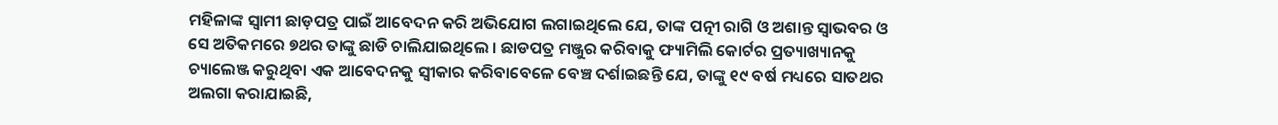ମହିଳାଙ୍କ ସ୍ୱାମୀ ଛାଡ଼ପତ୍ର ପାଇଁ ଆବେଦନ କରି ଅଭିଯୋଗ ଲଗାଇଥିଲେ ଯେ, ତାଙ୍କ ପତ୍ନୀ ରାଗି ଓ ଅଶାନ୍ତ ସ୍ୱାଭବର ଓ ସେ ଅତିକମରେ ୭ଥର ତାଙ୍କୁ ଛାଡି ଚାଲିଯାଇଥିଲେ । ଛାଡପତ୍ର ମଞ୍ଜୁର କରିବାକୁ ଫ୍ୟାମିଲି କୋର୍ଟର ପ୍ରତ୍ୟାଖ୍ୟାନକୁ ଚ୍ୟାଲେଞ୍ଜ କରୁଥିବା ଏକ ଆବେଦନକୁ ସ୍ୱୀକାର କରିବାବେଳେ ବେଞ୍ଚ ଦର୍ଶାଇଛନ୍ତି ଯେ, ତାଙ୍କୁ ୧୯ ବର୍ଷ ମଧ୍ୟରେ ସାତଥର ଅଲଗା କରାଯାଇଛି,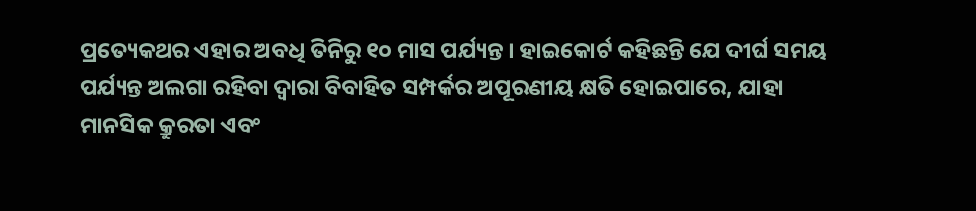ପ୍ରତ୍ୟେକଥର ଏହାର ଅବଧି ତିନିରୁ ୧୦ ମାସ ପର୍ଯ୍ୟନ୍ତ । ହାଇକୋର୍ଟ କହିଛନ୍ତି ଯେ ଦୀର୍ଘ ସମୟ ପର୍ଯ୍ୟନ୍ତ ଅଲଗା ରହିବା ଦ୍ୱାରା ବିବାହିତ ସମ୍ପର୍କର ଅପୂରଣୀୟ କ୍ଷତି ହୋଇପାରେ, ଯାହା ମାନସିକ କ୍ରୁରତା ଏବଂ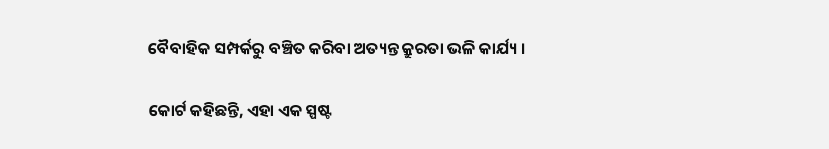ବୈବାହିକ ସମ୍ପର୍କରୁ ବଞ୍ଚିତ କରିବା ଅତ୍ୟନ୍ତ କ୍ରୁରତା ଭଳି କାର୍ଯ୍ୟ ।

କୋର୍ଟ କହିଛନ୍ତି, ଏହା ଏକ ସ୍ପଷ୍ଟ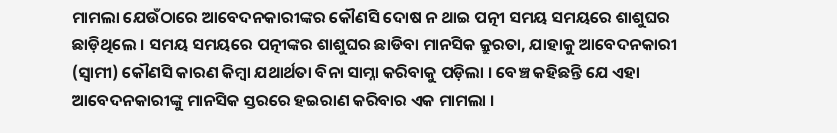ମାମଲା ଯେଉଁଠାରେ ଆବେଦନକାରୀଙ୍କର କୌଣସି ଦୋଷ ନ ଥାଇ ପତ୍ନୀ ସମୟ ସମୟରେ ଶାଶୁଘର ଛାଡ଼ିଥିଲେ । ସମୟ ସମୟରେ ପତ୍ନୀଙ୍କର ଶାଶୁଘର ଛାଡିବା ମାନସିକ କ୍ରୁରତା, ଯାହାକୁ ଆବେଦନକାରୀ (ସ୍ୱାମୀ) କୌଣସି କାରଣ କିମ୍ବା ଯଥାର୍ଥତା ବିନା ସାମ୍ନା କରିବାକୁ ପଡ଼ିଲା । ବେଞ୍ଚ କହିଛନ୍ତି ଯେ ଏହା ଆବେଦନକାରୀଙ୍କୁ ମାନସିକ ସ୍ତରରେ ହଇରାଣ କରିବାର ଏକ ମାମଲା ।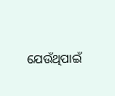ଯେଉଁଥିପାଇଁ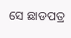ସେ ଛାଡପତ୍ର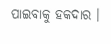ପାଇବାକୁ ହକଦାର ।